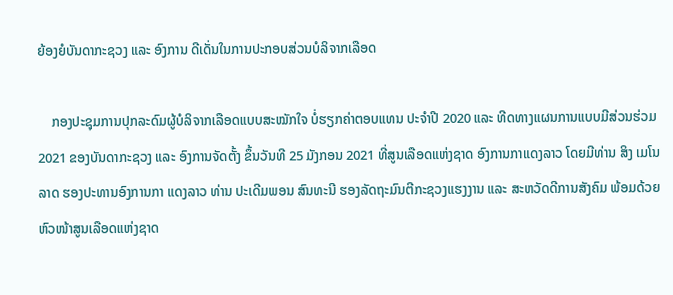ຍ້ອງຍໍບັນດາກະຊວງ ແລະ ອົງການ ດີເດັ່ນໃນການປະກອບສ່ວນບໍລິຈາກເລືອດ

    ກອງປະຊຸມການປຸກລະດົມຜູ້ບໍລິຈາກເລືອດແບບສະໝັກໃຈ ບໍ່ຮຽກຄ່າຕອບແທນ ປະຈຳປີ 2020 ແລະ ທີດທາງແຜນການແບບມີສ່ວນຮ່ວມ 2021 ຂອງບັນດາກະຊວງ ແລະ ອົງການຈັດຕັ້ງ ຂຶ້ນວັນທີ 25 ມັງກອນ 2021 ທີ່ສູນເລືອດແຫ່ງຊາດ ອົງການກາແດງລາວ ໂດຍມີທ່ານ ສິງ ເມໂນລາດ ຮອງປະທານອົງການກາ ແດງລາວ ທ່ານ ປະເດີມພອນ ສົນທະນີ ຮອງລັດຖະມົນຕີກະຊວງແຮງງານ ແລະ ສະຫວັດດີການສັງຄົມ ພ້ອມດ້ວຍຫົວໜ້າສູນເລືອດແຫ່ງຊາດ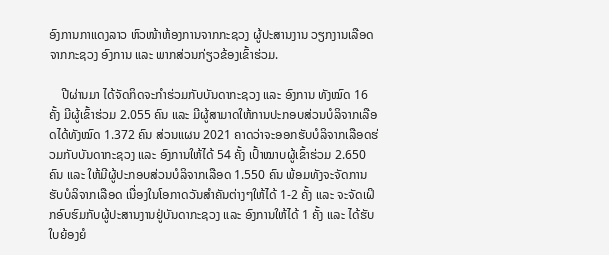ອົງການກາແດງລາວ ຫົວໜ້າຫ້ອງການຈາກກະຊວງ ຜູ້ປະສານງານ ວຽກງານເລືອດ ຈາກກະຊວງ ອົງການ ແລະ ພາກສ່ວນກ່ຽວຂ້ອງເຂົ້າຮ່ວມ.

    ປີຜ່ານມາ ໄດ້ຈັດກິດຈະກຳຮ່ວມກັບບັນດາກະຊວງ ແລະ ອົງການ ທັງໝົດ 16 ຄັ້ງ ມີຜູ້ເຂົ້າຮ່ວມ 2.055 ຄົນ ແລະ ມີຜູ້ສາມາດໃຫ້ການປະກອບສ່ວນບໍລິຈາກເລືອດໄດ້ທັງໝົດ 1.372 ຄົນ ສ່ວນແຜນ 2021 ຄາດວ່າຈະອອກຮັບບໍລິຈາກເລືອດຮ່ວມກັບບັນດາກະຊວງ ແລະ ອົງການໃຫ້ໄດ້ 54 ຄັ້ງ ເປົ້າໝາບຜູ້ເຂົ້າຮ່ວມ 2.650 ຄົນ ແລະ ໃຫ້ມີຜູ້ປະກອບສ່ວນບໍລິຈາກເລືອດ 1.550 ຄົນ ພ້ອມທັງຈະຈັດການຮັບບໍລິຈາກເລືອດ ເນື່ອງໃນໂອກາດວັນສຳຄັນຕ່າງໆໃຫ້ໄດ້ 1-2 ຄັ້ງ ແລະ ຈະຈັດເຝິກອົບຮົມກັບຜູ້ປະສານງານຢູ່ບັນດາກະຊວງ ແລະ ອົງການໃຫ້ໄດ້ 1 ຄັ້ງ ແລະ ໄດ້ຮັບໃບຍ້ອງຍໍ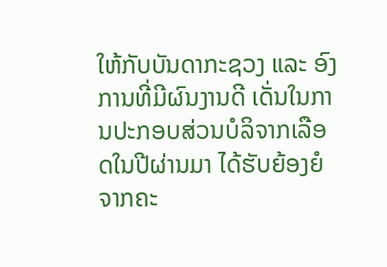ໃຫ້ກັບບັນດາກະຊວງ ແລະ ອົງການທີ່ມີຜົນງານດີ ເດັ່ນໃນການປະກອບສ່ວນບໍລິຈາກເລືອດໃນປີຜ່ານມາ ໄດ້ຮັບຍ້ອງຍໍຈາກຄະ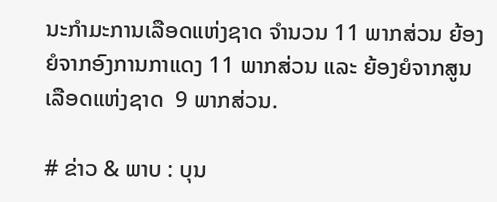ນະກຳມະການເລືອດແຫ່ງຊາດ ຈຳນວນ 11 ພາກສ່ວນ ຍ້ອງຍໍຈາກອົງການກາແດງ 11 ພາກສ່ວນ ແລະ ຍ້ອງຍໍຈາກສູນເລືອດແຫ່ງຊາດ  9 ພາກສ່ວນ.

# ຂ່າວ & ພາບ : ບຸນ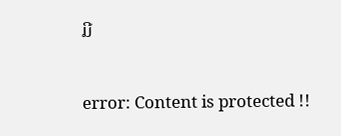ມີ

error: Content is protected !!